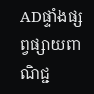ADផ្ទាំងផ្សព្វផ្សាយពាណិជ្ជ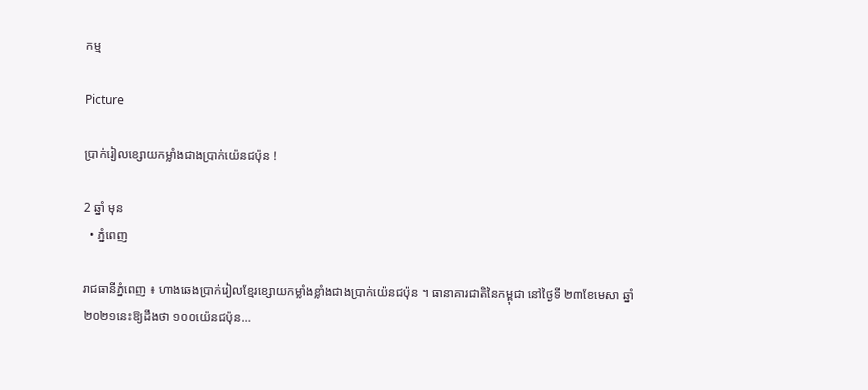កម្ម

Picture

ប្រាក់រៀលខ្សោយកម្លាំងជាងប្រាក់យ៉េនជប៉ុន !

2 ឆ្នាំ មុន
  • ភ្នំពេញ

រាជធានីភ្នំពេញ ៖ ហាងឆេងប្រាក់រៀលខ្មែរខ្សោយកម្លាំងខ្លាំងជាងប្រាក់យ៉េនជប៉ុន ។ ធានាគារជាតិនៃកម្ពុជា នៅថ្ងៃទី ២៣ខែមេសា ឆ្នាំ ២០២១នេះឱ្យដឹងថា ១០០យ៉េនជប៉ុន…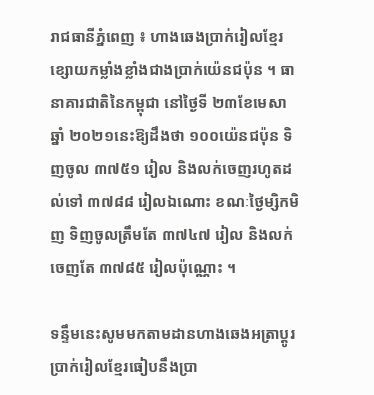រាជធានីភ្នំពេញ ៖ ហាងឆេងប្រាក់រៀលខ្មែរខ្សោយកម្លាំងខ្លាំងជាងប្រាក់យ៉េនជប៉ុន ។ ធានាគារជាតិនៃកម្ពុជា នៅថ្ងៃទី ២៣ខែមេសា ឆ្នាំ ២០២១នេះឱ្យដឹងថា ១០០យ៉េនជប៉ុន ទិញចូល ៣៧៥១ រៀល និងលក់ចេញរហូតដល់ទៅ ៣៧៨៨ រៀលឯណោះ ខណៈថ្ងៃម្សិកមិញ ទិញចូលត្រឹមតែ ៣៧៤៧ រៀល និងលក់ចេញតែ ៣៧៨៥ រៀលប៉ុណ្ណោះ ។

ទន្ទឹមនេះសូមមកតាមដានហាងឆេងអត្រាប្តូរប្រាក់រៀលខ្មែរធៀបនឹងប្រា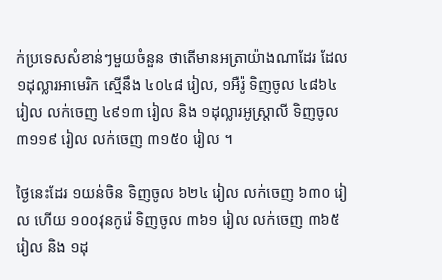ក់ប្រទេសសំខាន់ៗមួយចំនួន ថាតើមានអត្រាយ៉ាងណាដែរ ដែល ១ដុល្លារអាមេរិក ស្មើនឹង ៤០៤៨ រៀល, ១អឺរ៉ូ ទិញចូល ៤៨៦៤ រៀល លក់ចេញ ៤៩១៣ រៀល និង ១ដុល្លារអូស្ត្រាលី ទិញចូល ៣១១៩ រៀល លក់ចេញ ៣១៥០ រៀល ។

ថ្ងៃនេះដែរ ១យន់ចិន ទិញចូល ៦២៤ រៀល លក់ចេញ ៦៣០ រៀល ហើយ ១០០វុនកូរ៉េ ទិញចូល ៣៦១ រៀល លក់ចេញ ៣៦៥ រៀល និង ១ដុ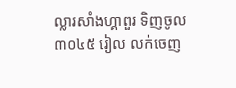ល្លារសាំងហ្គាពួរ ទិញចូល ៣០៤៥ រៀល លក់ចេញ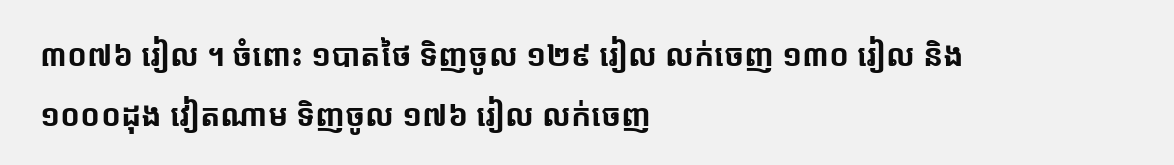៣០៧៦ រៀល ។ ចំពោះ ១បាតថៃ ទិញចូល ១២៩ រៀល លក់ចេញ ១៣០ រៀល និង ១០០០ដុង វៀតណាម ទិញចូល ១៧៦ រៀល លក់ចេញ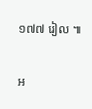១៧៧ រៀល ៕

អ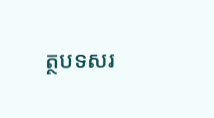ត្ថបទសរ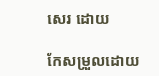សេរ ដោយ

កែសម្រួលដោយ